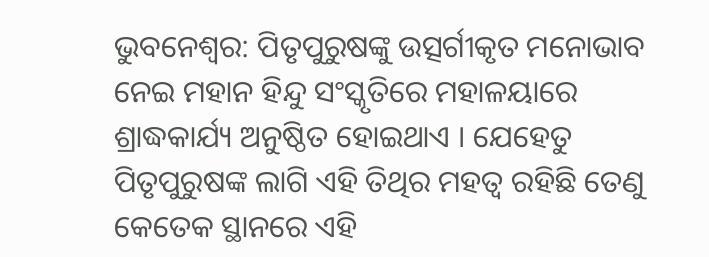ଭୁବନେଶ୍ୱର: ପିତୃପୁରୁଷଙ୍କୁ ଉତ୍ସର୍ଗୀକୃତ ମନୋଭାବ ନେଇ ମହାନ ହିନ୍ଦୁ ସଂସ୍କୃତିରେ ମହାଳୟାରେ ଶ୍ରାଦ୍ଧକାର୍ଯ୍ୟ ଅନୁଷ୍ଠିତ ହୋଇଥାଏ । ଯେହେତୁ ପିତୃପୁରୁଷଙ୍କ ଲାଗି ଏହି ତିଥିର ମହତ୍ୱ ରହିଛି ତେଣୁ କେତେକ ସ୍ଥାନରେ ଏହି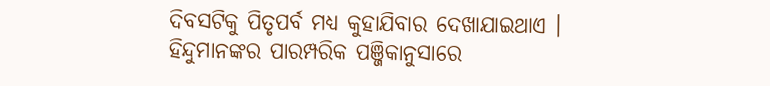ଦିବସଟିକୁ ପିତୃପର୍ବ ମଧ୍ୟ କୁହାଯିବାର ଦେଖାଯାଇଥାଏ ।
ହିନ୍ଦୁମାନଙ୍କର ପାରମ୍ପରିକ ପଞ୍ଜିକାନୁସାରେ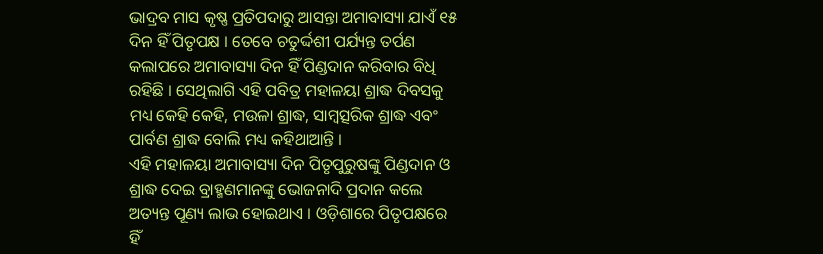ଭାଦ୍ରବ ମାସ କୃଷ୍ଣ ପ୍ରତିପଦାରୁ ଆସନ୍ତା ଅମାବାସ୍ୟା ଯାଏଁ ୧୫ ଦିନ ହିଁ ପିତୃପକ୍ଷ । ତେବେ ଚତୁର୍ଦ୍ଦଶୀ ପର୍ଯ୍ୟନ୍ତ ତର୍ପଣ କଲାପରେ ଅମାବାସ୍ୟା ଦିନ ହିଁ ପିଣ୍ଡଦାନ କରିବାର ବିଧି ରହିଛି । ସେଥିଲାଗି ଏହି ପବିତ୍ର ମହାଳୟା ଶ୍ରାଦ୍ଧ ଦିବସକୁ ମଧ୍ୟ କେହି କେହି, ମଉଳା ଶ୍ରାଦ୍ଧ, ସାମ୍ବତ୍ସରିକ ଶ୍ରାଦ୍ଧ ଏବଂ ପାର୍ବଣ ଶ୍ରାଦ୍ଧ ବୋଲି ମଧ୍ୟ କହିଥାଆନ୍ତି ।
ଏହି ମହାଳୟା ଅମାବାସ୍ୟା ଦିନ ପିତୃପୁରୁଷଙ୍କୁ ପିଣ୍ଡଦାନ ଓ ଶ୍ରାଦ୍ଧ ଦେଇ ବ୍ରାହ୍ମଣମାନଙ୍କୁ ଭୋଜନାଦି ପ୍ରଦାନ କଲେ ଅତ୍ୟନ୍ତ ପୂଣ୍ୟ ଲାଭ ହୋଇଥାଏ । ଓଡ଼ିଶାରେ ପିତୃପକ୍ଷରେ ହିଁ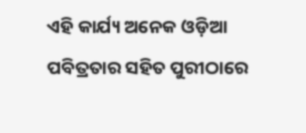ଏହି କାର୍ଯ୍ୟ ଅନେକ ଓଡ଼ିଆ ପବିତ୍ରତାର ସହିତ ପୁରୀଠାରେ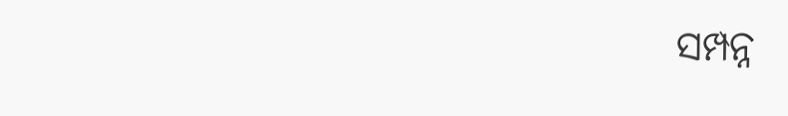ସମ୍ପନ୍ନ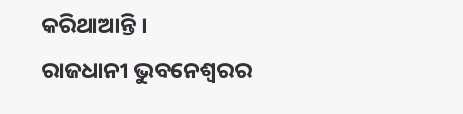କରିଥାଆନ୍ତି ।
ରାଜଧାନୀ ଭୁବନେଶ୍ୱରର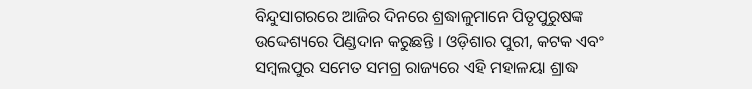ବିନ୍ଦୁସାଗରରେ ଆଜିର ଦିନରେ ଶ୍ରଦ୍ଧାଳୁମାନେ ପିତୃପୁରୁଷଙ୍କ ଉଦ୍ଦେଶ୍ୟରେ ପିଣ୍ଡଦାନ କରୁଛନ୍ତି । ଓଡ଼ିଶାର ପୁରୀ, କଟକ ଏବଂ ସମ୍ବଲପୁର ସମେତ ସମଗ୍ର ରାଜ୍ୟରେ ଏହି ମହାଳୟା ଶ୍ରାଦ୍ଧ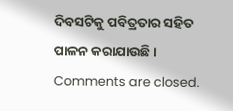ଦିବସଟିକୁ ପବିତ୍ରତାର ସହିତ ପାଳନ କରାଯାଉଛି ।
Comments are closed.